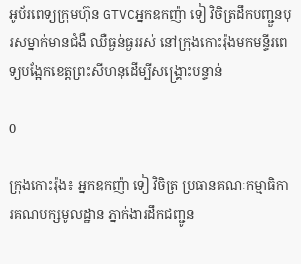អូប័រពេទ្យក្រុមហ៊ុន GTVCអ្នកឧកញ៉ា ទៀ វិចិត្រដឹកបញ្ជួនបុរសម្នាក់មានជំងឺ ឈឺធ្ងន់ធ្ងររស់ នៅក្រុងកោះរ៉ុងមកមន្ទីរពេទ្យបង្អែកខេត្តព្រះសីហនុដើម្បីសង្គ្រោះបន្ទាន់

0

ក្រុងកោះរ៉ុង៖ អ្នកឧកញ៉ា ទៀ វិចិត្រ ប្រធានគណៈកម្មាធិការគណបក្សមូលដ្ឋាន ភ្នាក់ងារដឹកជញ្ជូន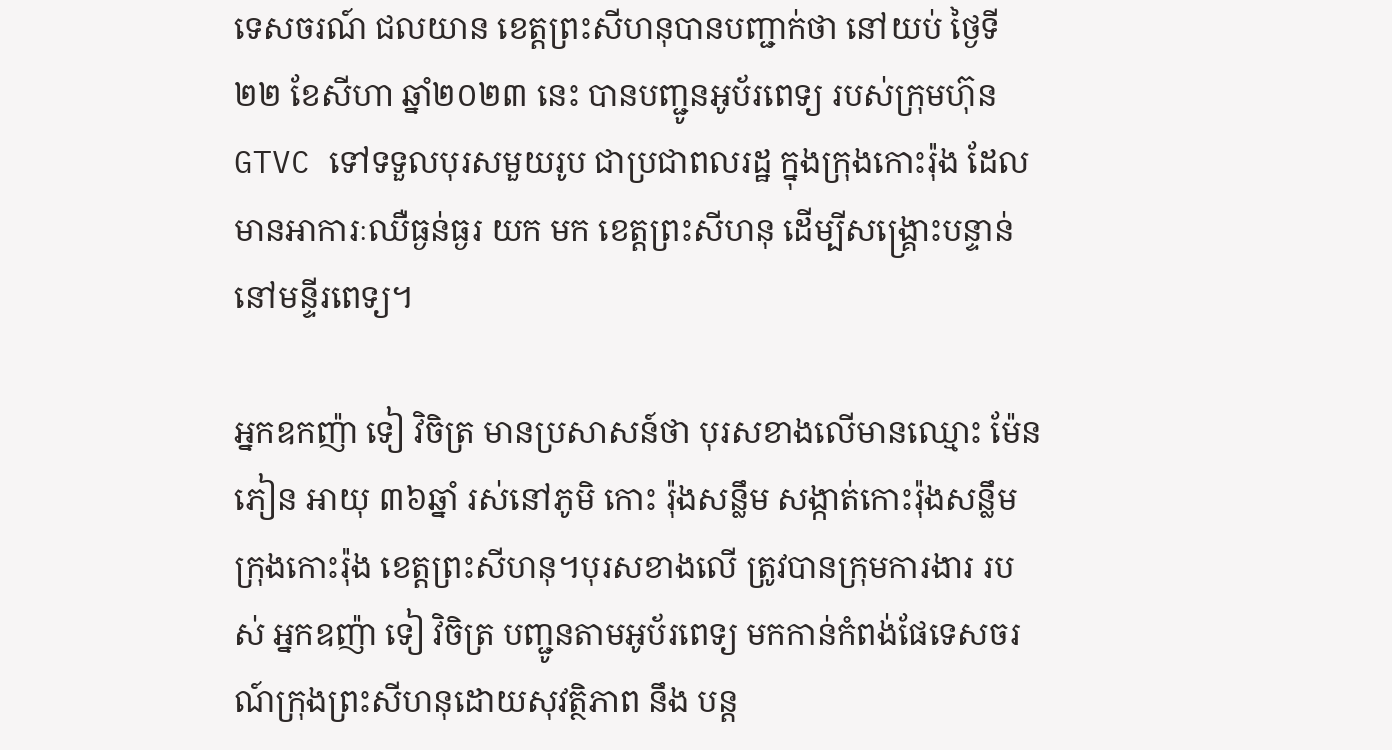ទេសចរណ៍ ជលយាន ខេត្តព្រះសីហនុបានបញ្ជាក់ថា នៅយប់ ថ្ងៃទី២២ ខែសីហា ឆ្នាំ២០២៣ នេះ បានបញ្ជូនអូប័រពេទ្យ របស់ក្រុមហ៊ុន GTVC ទៅទទួលបុរសមួយរូប ជាប្រជាពលរដ្ឋ ក្នុងក្រុងកោះរ៉ុង ដែលមានអាការៈឈឺធ្ងន់ធ្ងរ យក មក ខេត្តព្រះសីហនុ ដើម្បីសង្គ្រោះបន្ទាន់នៅមន្ទីរពេទ្យ។

អ្នកឧកញ៉ា ទៀ វិចិត្រ មានប្រសាសន៍ថា បុរសខាងលើមានឈ្មោះ ម៉ែន ភៀន អាយុ ៣៦ឆ្នាំ រស់នៅភូមិ កោះ រ៉ុងសន្លឹម សង្កាត់កោះរ៉ុងសន្លឹម ក្រុងកោះរ៉ុង ខេត្តព្រះសីហនុ។បុរសខាងលើ ត្រូវបានក្រុមការងារ របស់ អ្នកឧញ៉ា ទៀ វិចិត្រ បញ្ជូនតាមអូប័រពេទ្យ មកកាន់កំពង់ផែទេសចរណ៍ក្រុងព្រះសីហនុដោយសុវត្ថិភាព នឹង បន្ត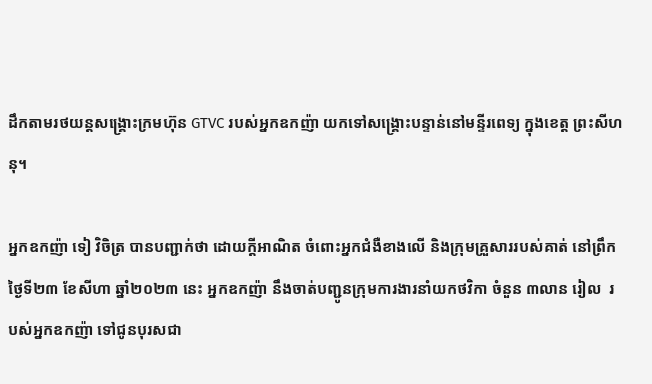ដឹកតាមរថយន្តសង្គ្រោះក្រមហ៊ុន GTVC របស់អ្នកឧកញ៉ា យកទៅសង្គ្រោះបន្ទាន់នៅមន្ទីរពេទ្យ ក្នុងខេត្ត ព្រះសីហនុ។

អ្នកឧកញ៉ា ទៀ វិចិត្រ បានបញ្ជាក់ថា ដោយក្តីអាណិត ចំពោះអ្នកជំងឺខាងលើ និងក្រុមគ្រួសាររបស់គាត់ នៅព្រឹកថ្ងៃទី២៣ ខែសីហា ឆ្នាំ២០២៣ នេះ អ្នកឧកញ៉ា នឹងចាត់បញ្ជូនក្រុមការងារនាំយកថវិកា ចំនួន ៣លាន រៀល  របស់អ្នកឧកញ៉ា ទៅជូនបុរសជា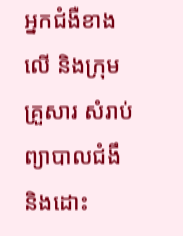អ្នកជំងឺខាងលើ និងក្រុមគ្រួសារ សំរាប់ព្យាបាលជំងឹ និងដោះ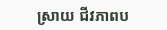ស្រាយ ជីវភាពប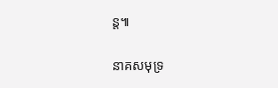ន្ត៕

នាគសមុទ្រ